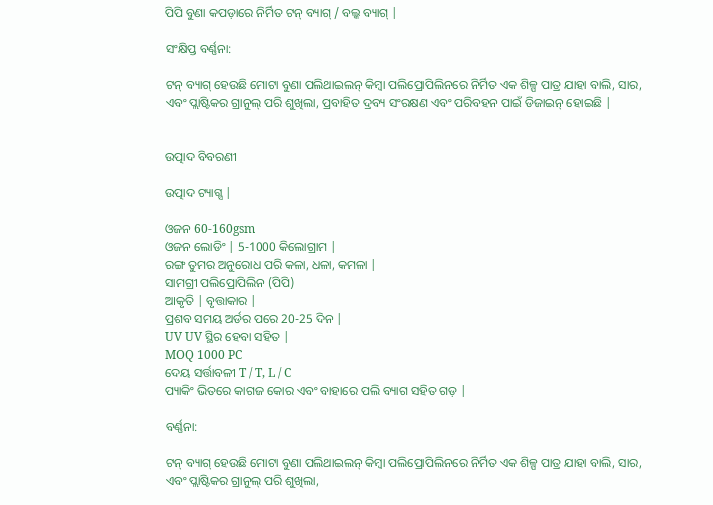ପିପି ବୁଣା କପଡ଼ାରେ ନିର୍ମିତ ଟନ୍ ବ୍ୟାଗ୍ / ବଲ୍କ ବ୍ୟାଗ୍ |

ସଂକ୍ଷିପ୍ତ ବର୍ଣ୍ଣନା:

ଟନ୍ ବ୍ୟାଗ୍ ହେଉଛି ମୋଟା ବୁଣା ପଲିଥାଇଲନ୍ କିମ୍ବା ପଲିପ୍ରୋପିଲିନରେ ନିର୍ମିତ ଏକ ଶିଳ୍ପ ପାତ୍ର ଯାହା ବାଲି, ସାର, ଏବଂ ପ୍ଲାଷ୍ଟିକର ଗ୍ରାନୁଲ୍ ପରି ଶୁଖିଲା, ପ୍ରବାହିତ ଦ୍ରବ୍ୟ ସଂରକ୍ଷଣ ଏବଂ ପରିବହନ ପାଇଁ ଡିଜାଇନ୍ ହୋଇଛି |


ଉତ୍ପାଦ ବିବରଣୀ

ଉତ୍ପାଦ ଟ୍ୟାଗ୍ସ |

ଓଜନ 60-160gsm
ଓଜନ ଲୋଡିଂ | 5-1000 କିଲୋଗ୍ରାମ |
ରଙ୍ଗ ତୁମର ଅନୁରୋଧ ପରି କଳା, ଧଳା, କମଳା |
ସାମଗ୍ରୀ ପଲିପ୍ରୋପିଲିନ (ପିପି)
ଆକୃତି | ବୃତ୍ତାକାର |
ପ୍ରଶବ ସମୟ ଅର୍ଡର ପରେ 20-25 ଦିନ |
UV UV ସ୍ଥିର ହେବା ସହିତ |
MOQ 1000 PC
ଦେୟ ସର୍ତ୍ତାବଳୀ T / T, L / C
ପ୍ୟାକିଂ ଭିତରେ କାଗଜ କୋର ଏବଂ ବାହାରେ ପଲି ବ୍ୟାଗ ସହିତ ଗଡ଼ |

ବର୍ଣ୍ଣନା:

ଟନ୍ ବ୍ୟାଗ୍ ହେଉଛି ମୋଟା ବୁଣା ପଲିଥାଇଲନ୍ କିମ୍ବା ପଲିପ୍ରୋପିଲିନରେ ନିର୍ମିତ ଏକ ଶିଳ୍ପ ପାତ୍ର ଯାହା ବାଲି, ସାର, ଏବଂ ପ୍ଲାଷ୍ଟିକର ଗ୍ରାନୁଲ୍ ପରି ଶୁଖିଲା,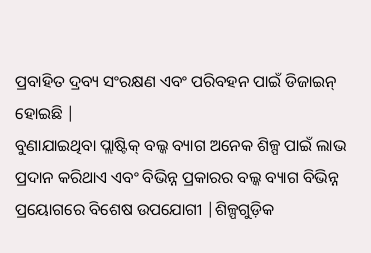ପ୍ରବାହିତ ଦ୍ରବ୍ୟ ସଂରକ୍ଷଣ ଏବଂ ପରିବହନ ପାଇଁ ଡିଜାଇନ୍ ହୋଇଛି |
ବୁଣାଯାଇଥିବା ପ୍ଲାଷ୍ଟିକ୍ ବଲ୍କ ବ୍ୟାଗ ଅନେକ ଶିଳ୍ପ ପାଇଁ ଲାଭ ପ୍ରଦାନ କରିଥାଏ ଏବଂ ବିଭିନ୍ନ ପ୍ରକାରର ବଲ୍କ ବ୍ୟାଗ ବିଭିନ୍ନ ପ୍ରୟୋଗରେ ବିଶେଷ ଉପଯୋଗୀ |ଶିଳ୍ପଗୁଡ଼ିକ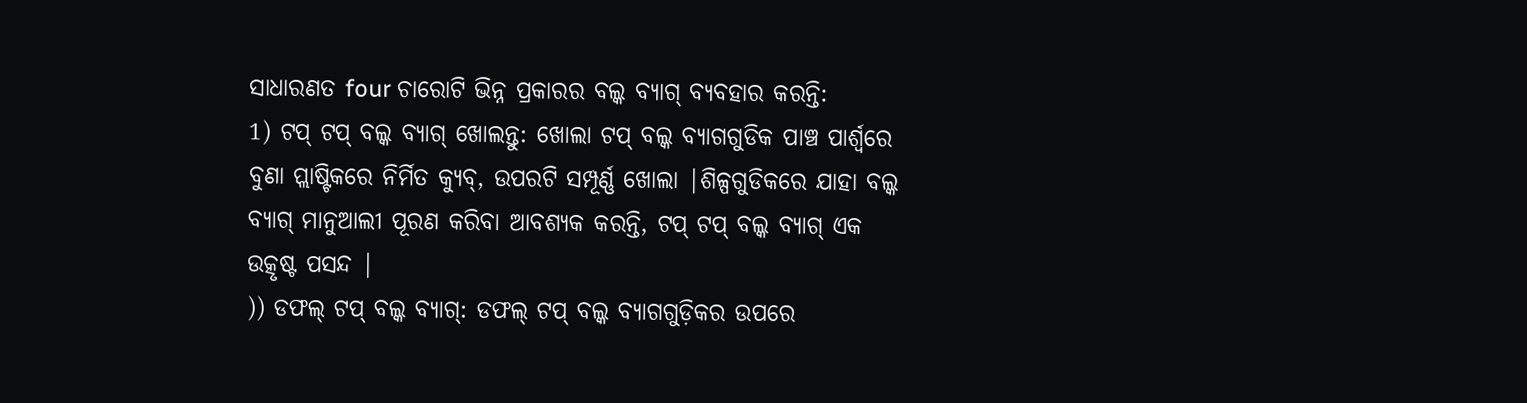ସାଧାରଣତ four ଚାରୋଟି ଭିନ୍ନ ପ୍ରକାରର ବଲ୍କ ବ୍ୟାଗ୍ ବ୍ୟବହାର କରନ୍ତି:
1) ଟପ୍ ଟପ୍ ବଲ୍କ ବ୍ୟାଗ୍ ଖୋଲନ୍ତୁ: ଖୋଲା ଟପ୍ ବଲ୍କ ବ୍ୟାଗଗୁଡିକ ପାଞ୍ଚ ପାର୍ଶ୍ୱରେ ବୁଣା ପ୍ଲାଷ୍ଟିକରେ ନିର୍ମିତ କ୍ୟୁବ୍, ଉପରଟି ସମ୍ପୂର୍ଣ୍ଣ ଖୋଲା |ଶିଳ୍ପଗୁଡିକରେ ଯାହା ବଲ୍କ ବ୍ୟାଗ୍ ମାନୁଆଲୀ ପୂରଣ କରିବା ଆବଶ୍ୟକ କରନ୍ତି, ଟପ୍ ଟପ୍ ବଲ୍କ ବ୍ୟାଗ୍ ଏକ ଉତ୍କୃଷ୍ଟ ପସନ୍ଦ |
)) ଡଫଲ୍ ଟପ୍ ବଲ୍କ ବ୍ୟାଗ୍: ଡଫଲ୍ ଟପ୍ ବଲ୍କ ବ୍ୟାଗଗୁଡ଼ିକର ଉପରେ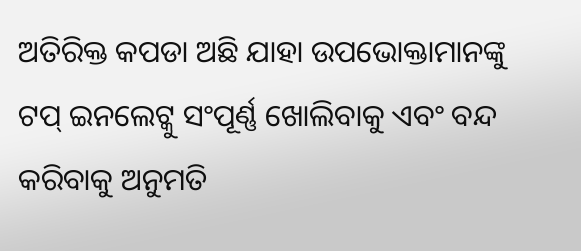ଅତିରିକ୍ତ କପଡା ଅଛି ଯାହା ଉପଭୋକ୍ତାମାନଙ୍କୁ ଟପ୍ ଇନଲେଟ୍କୁ ସଂପୂର୍ଣ୍ଣ ଖୋଲିବାକୁ ଏବଂ ବନ୍ଦ କରିବାକୁ ଅନୁମତି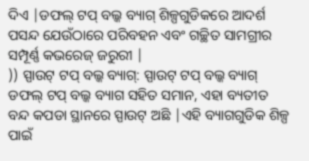ଦିଏ |ଡଫଲ୍ ଟପ୍ ବଲ୍କ ବ୍ୟାଗ୍ ଶିଳ୍ପଗୁଡିକରେ ଆଦର୍ଶ ପସନ୍ଦ ଯେଉଁଠାରେ ପରିବହନ ଏବଂ ଗଚ୍ଛିତ ସାମଗ୍ରୀର ସମ୍ପୂର୍ଣ୍ଣ କଭରେଜ୍ ଜରୁରୀ |
)) ସ୍ପାଉଟ୍ ଟପ୍ ବଲ୍କ ବ୍ୟାଗ୍: ସ୍ପାଉଟ୍ ଟପ୍ ବଲ୍କ ବ୍ୟାଗ୍ ଡଫଲ୍ ଟପ୍ ବଲ୍କ ବ୍ୟାଗ ସହିତ ସମାନ, ଏହା ବ୍ୟତୀତ ବନ୍ଦ କପଡା ସ୍ଥାନରେ ସ୍ପାଉଟ୍ ଅଛି |ଏହି ବ୍ୟାଗଗୁଡିକ ଶିଳ୍ପ ପାଇଁ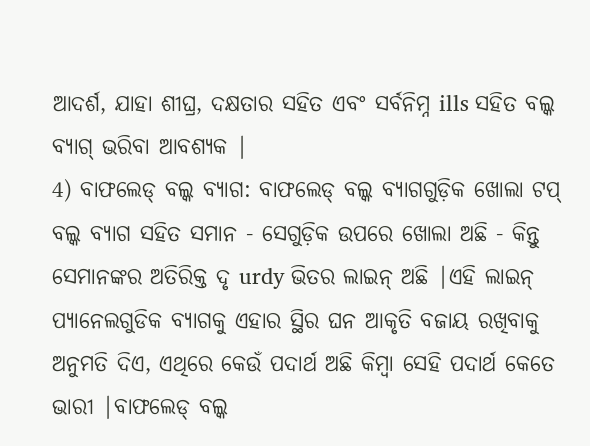ଆଦର୍ଶ, ଯାହା ଶୀଘ୍ର, ଦକ୍ଷତାର ସହିତ ଏବଂ ସର୍ବନିମ୍ନ ills ସହିତ ବଲ୍କ ବ୍ୟାଗ୍ ଭରିବା ଆବଶ୍ୟକ |
4) ବାଫଲେଡ୍ ବଲ୍କ ବ୍ୟାଗ: ବାଫଲେଡ୍ ବଲ୍କ ବ୍ୟାଗଗୁଡ଼ିକ ଖୋଲା ଟପ୍ ବଲ୍କ ବ୍ୟାଗ ସହିତ ସମାନ - ସେଗୁଡ଼ିକ ଉପରେ ଖୋଲା ଅଛି - କିନ୍ତୁ ସେମାନଙ୍କର ଅତିରିକ୍ତ ଦୃ urdy ଭିତର ଲାଇନ୍ ଅଛି |ଏହି ଲାଇନ୍ ପ୍ୟାନେଲଗୁଡିକ ବ୍ୟାଗକୁ ଏହାର ସ୍ଥିର ଘନ ଆକୃତି ବଜାୟ ରଖିବାକୁ ଅନୁମତି ଦିଏ, ଏଥିରେ କେଉଁ ପଦାର୍ଥ ଅଛି କିମ୍ବା ସେହି ପଦାର୍ଥ କେତେ ଭାରୀ |ବାଫଲେଡ୍ ବଲ୍କ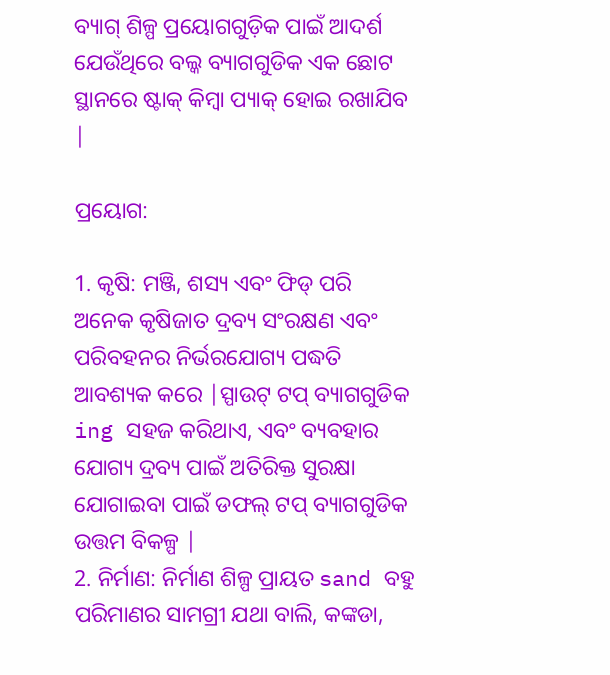ବ୍ୟାଗ୍ ଶିଳ୍ପ ପ୍ରୟୋଗଗୁଡ଼ିକ ପାଇଁ ଆଦର୍ଶ ଯେଉଁଥିରେ ବଲ୍କ ବ୍ୟାଗଗୁଡିକ ଏକ ଛୋଟ ସ୍ଥାନରେ ଷ୍ଟାକ୍ କିମ୍ବା ପ୍ୟାକ୍ ହୋଇ ରଖାଯିବ |

ପ୍ରୟୋଗ:

1. କୃଷି: ମଞ୍ଜି, ଶସ୍ୟ ଏବଂ ଫିଡ୍ ପରି ଅନେକ କୃଷିଜାତ ଦ୍ରବ୍ୟ ସଂରକ୍ଷଣ ଏବଂ ପରିବହନର ନିର୍ଭରଯୋଗ୍ୟ ପଦ୍ଧତି ଆବଶ୍ୟକ କରେ |ସ୍ପାଉଟ୍ ଟପ୍ ବ୍ୟାଗଗୁଡିକ ing ସହଜ କରିଥାଏ, ଏବଂ ବ୍ୟବହାର ଯୋଗ୍ୟ ଦ୍ରବ୍ୟ ପାଇଁ ଅତିରିକ୍ତ ସୁରକ୍ଷା ଯୋଗାଇବା ପାଇଁ ଡଫଲ୍ ଟପ୍ ବ୍ୟାଗଗୁଡିକ ଉତ୍ତମ ବିକଳ୍ପ |
2. ନିର୍ମାଣ: ନିର୍ମାଣ ଶିଳ୍ପ ପ୍ରାୟତ sand ବହୁ ପରିମାଣର ସାମଗ୍ରୀ ଯଥା ବାଲି, କଙ୍କଡା,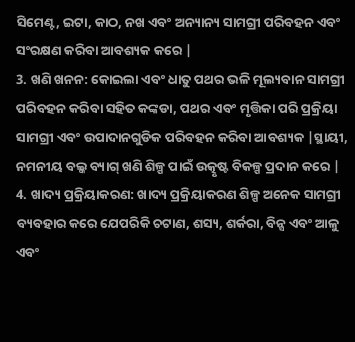ସିମେଣ୍ଟ, ଇଟା, କାଠ, ନଖ ଏବଂ ଅନ୍ୟାନ୍ୟ ସାମଗ୍ରୀ ପରିବହନ ଏବଂ ସଂରକ୍ଷଣ କରିବା ଆବଶ୍ୟକ କରେ |
3. ଖଣି ଖନନ: କୋଇଲା ଏବଂ ଧାତୁ ପଥର ଭଳି ମୂଲ୍ୟବାନ ସାମଗ୍ରୀ ପରିବହନ କରିବା ସହିତ କଙ୍କଡା, ପଥର ଏବଂ ମୃତ୍ତିକା ପରି ପ୍ରକ୍ରିୟା ସାମଗ୍ରୀ ଏବଂ ଉପାଦାନଗୁଡିକ ପରିବହନ କରିବା ଆବଶ୍ୟକ |ସ୍ଥାୟୀ, ନମନୀୟ ବଲ୍କ ବ୍ୟାଗ୍ ଖଣି ଶିଳ୍ପ ପାଇଁ ଉତ୍କୃଷ୍ଟ ବିକଳ୍ପ ପ୍ରଦାନ କରେ |
4. ଖାଦ୍ୟ ପ୍ରକ୍ରିୟାକରଣ: ଖାଦ୍ୟ ପ୍ରକ୍ରିୟାକରଣ ଶିଳ୍ପ ଅନେକ ସାମଗ୍ରୀ ବ୍ୟବହାର କରେ ଯେପରିକି ଚଟାଣ, ଶସ୍ୟ, ଶର୍କରା, ବିନ୍ସ ଏବଂ ଆଳୁ ଏବଂ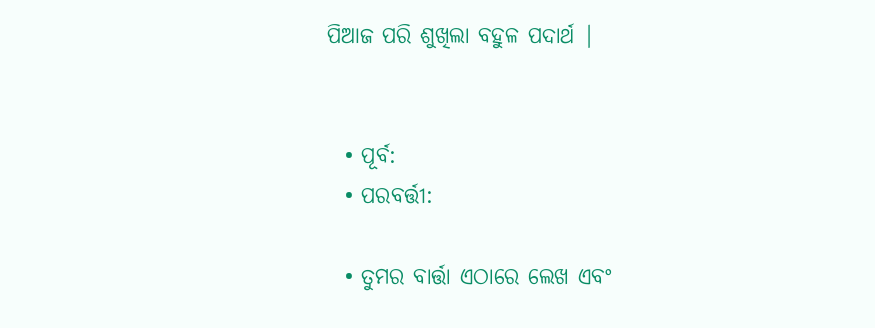ପିଆଜ ପରି ଶୁଖିଲା ବହୁଳ ପଦାର୍ଥ |


  • ପୂର୍ବ:
  • ପରବର୍ତ୍ତୀ:

  • ତୁମର ବାର୍ତ୍ତା ଏଠାରେ ଲେଖ ଏବଂ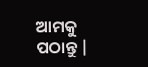ଆମକୁ ପଠାନ୍ତୁ |